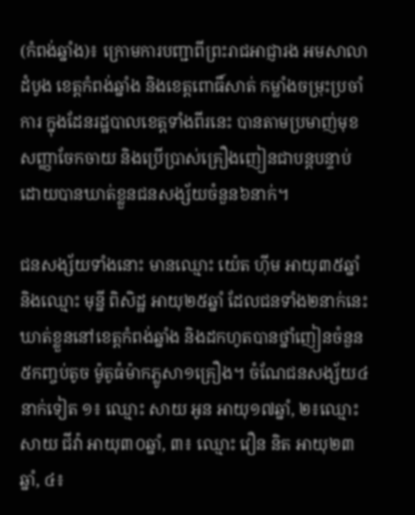(កំពង់ឆ្នាំង)៖ ក្រោមការបញ្ជាពីព្រះរាជអាជ្ញារង អមសាលាដំបូង ខេត្តកំពង់ឆ្នាំង និងខេត្តពោធិ៍សាត់ កម្លាំងចម្រុះប្រចាំការ ក្នុងដែនរដ្ឋបាលខេត្តទាំងពីរនេះ បានតាមប្រមាញ់មុខសញ្ញាចែកចាយ និងប្រើប្រាស់គ្រឿងញៀនជាបន្តបន្ទាប់ ដោយបានឃាត់ខ្លួនជនសង្ស័យចំនួន៦នាក់។

ជនសង្ស័យទាំងនោះ មានឈ្មោះ យ៉េត ហ៊ីម អាយុ៣៥ឆ្នាំ និងឈ្មោះ មុន្នី ពិសិដ្ឋ អាយុ២៥ឆ្នាំ ដែលជនទាំង២នាក់នេះ ឃាត់ខ្លួននៅខេត្តកំពង់ឆ្នាំង និងដកហូតបានថ្នាំញៀនចំនួន ៥កញ្ចប់តូច ម៉ូតូធំម៉ាកភ្លូសា១គ្រឿង។ ចំណែជនសង្ស័យ៤នាក់ទៀត ១៖ ឈ្មោះ សាយ អូន អាយុ១៧ឆ្នាំ, ២៖ឈ្មោះ សាយ ជីវ៉ា អាយុ៣០ឆ្នាំ, ៣៖ ឈ្មោះ វឿន និត អាយុ២៣ឆ្នាំ, ៤៖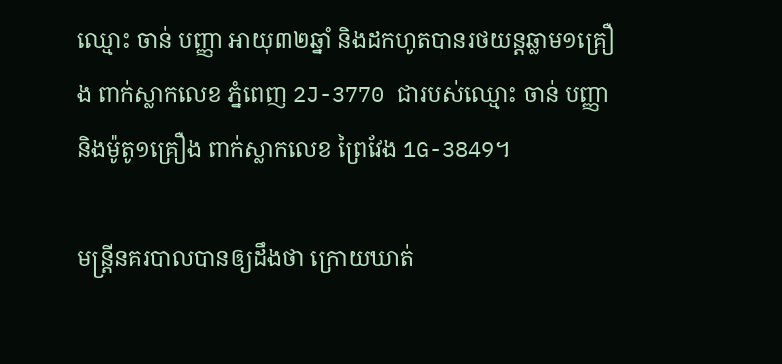ឈ្មោះ ចាន់ បញ្ញា អាយុ៣២ឆ្នាំ និងដកហូតបានរថយន្តឆ្លាម១គ្រឿង ពាក់ស្លាកលេខ ភ្នំពេញ 2J-3770 ជារបស់ឈ្មោះ ចាន់ បញ្ញា និងម៉ូតូ១គ្រឿង ពាក់ស្លាកលេខ ព្រៃវែង 1G-3849។

មន្រ្តីនគរបាលបានឲ្យដឹងថា ក្រោយឃាត់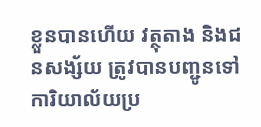ខ្លួនបានហើយ វត្ថុតាង និងជនសង្ស័យ ត្រូវបានបញ្ជូនទៅការិយាល័យប្រ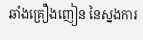ឆាំងគ្រឿងញៀន នៃស្នងការ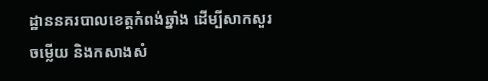ដ្ឋាននគរបាលខេត្តកំពង់ឆ្នាំង ដើម្បីសាកសួរចម្លើយ និងកសាងសំ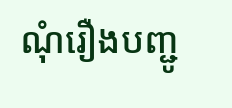ណុំរឿងបញ្ជូ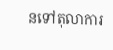នទៅតុលាការ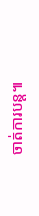ចាត់ការបន្ត៕